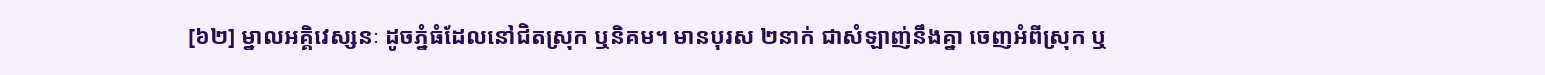[៦២] ម្នាលអគ្គិវេស្សនៈ ដូចភ្នំធំដែលនៅជិតស្រុក ឬនិគម។ មានបុរស ២នាក់ ជាសំឡាញ់នឹងគ្នា ចេញអំពីស្រុក ឬ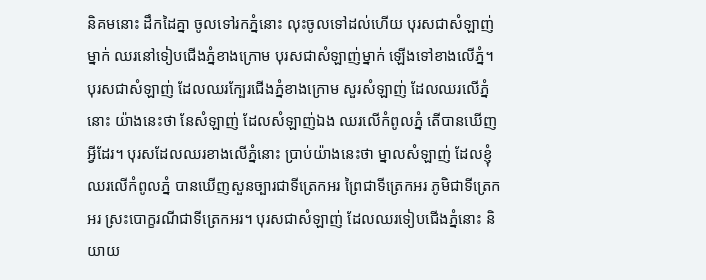និគមនោះ ដឹកដៃគ្នា ចូលទៅរកភ្នំនោះ លុះចូលទៅដល់ហើយ បុរសជាសំឡាញ់ម្នាក់ ឈរនៅទៀបជើងភ្នំខាងក្រោម បុរសជាសំឡាញ់ម្នាក់ ឡើងទៅខាងលើភ្នំ។ បុរសជាសំឡាញ់ ដែលឈរក្បែរជើងភ្នំខាងក្រោម សួរសំឡាញ់ ដែលឈរលើភ្នំនោះ យ៉ាងនេះថា នែសំឡាញ់ ដែលសំឡាញ់ឯង ឈរលើកំពូលភ្នំ តើបានឃើញអ្វីដែរ។ បុរសដែលឈរខាងលើភ្នំនោះ ប្រាប់យ៉ាងនេះថា ម្នាលសំឡាញ់ ដែលខ្ញុំឈរលើកំពូលភ្នំ បានឃើញសួនច្បារជាទីត្រេកអរ ព្រៃជាទីត្រេកអរ ភូមិជាទីត្រេកអរ ស្រះបោក្ខរណីជាទីត្រេកអរ។ បុរសជាសំឡាញ់ ដែលឈរទៀបជើងភ្នំនោះ និយាយ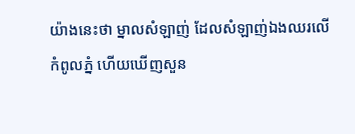យ៉ាងនេះថា ម្នាលសំឡាញ់ ដែលសំឡាញ់ឯងឈរលើកំពូលភ្នំ ហើយឃើញសួន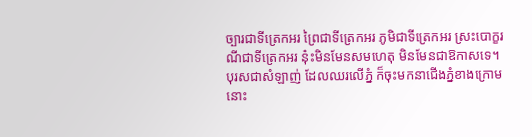ច្បារជាទីត្រេកអរ ព្រៃជាទីត្រេកអរ ភូមិជាទីត្រេកអរ ស្រះបោក្ខរណីជាទីត្រេកអរ នុ៎ះមិនមែនសមហេតុ មិនមែនជាឱកាសទេ។ បុរសជាសំឡាញ់ ដែលឈរលើភ្នំ ក៏ចុះមកនាជើងភ្នំខាងក្រោមនោះ